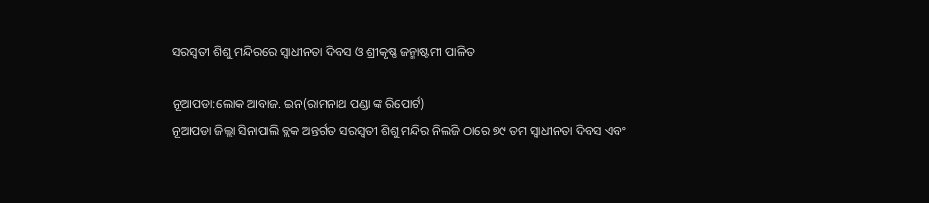ସରସ୍ବତୀ ଶିଶୁ ମନ୍ଦିରରେ ସ୍ୱାଧୀନତା ଦିବସ ଓ ଶ୍ରୀକୃଷ୍ଣ ଜନ୍ମାଷ୍ଟମୀ ପାଳିତ

ନୂଆପଡା:ଲୋକ ଆବାଜ. ଇନ(ରାମନାଥ ପଣ୍ଡା ଙ୍କ ରିପୋର୍ଟ)
ନୂଆପଡା ଜିଲ୍ଲା ସିନାପାଲି ବ୍ଲକ ଅନ୍ତର୍ଗତ ସରସ୍ବତୀ ଶିଶୁ ମନ୍ଦିର ନିଲଜି ଠାରେ ୭୯ ତମ ସ୍ୱାଧୀନତା ଦିବସ ଏବଂ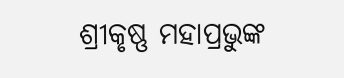ଶ୍ରୀକୃଷ୍ଣ ମହାପ୍ରଭୁଙ୍କ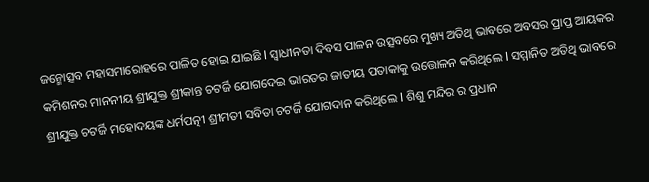ଜନ୍ମୋତ୍ସବ ମହାସମାରୋହରେ ପାଳିତ ହୋଇ ଯାଇଛି l ସ୍ୱାଧୀନତା ଦିବସ ପାଳନ ଉତ୍ସବରେ ମୁଖ୍ୟ ଅତିଥି ଭାବରେ ଅବସର ପ୍ରାପ୍ତ ଆୟକର କମିଶନର ମାନନୀୟ ଶ୍ରୀଯୁକ୍ତ ଶ୍ରୀକାନ୍ତ ଚଟର୍ଜି ଯୋଗଦେଇ ଭାରତର ଜାତୀୟ ପତାକାକୁ ଉତ୍ତୋଳନ କରିଥିଲେ l ସମ୍ମାନିତ ଅତିଥି ଭାବରେ ଶ୍ରୀଯୁକ୍ତ ଚଟର୍ଜି ମହୋଦୟଙ୍କ ଧର୍ମପତ୍ନୀ ଶ୍ରୀମତୀ ସବିତା ଚଟର୍ଜି ଯୋଗଦାନ କରିଥିଲେ l ଶିଶୁ ମନ୍ଦିର ର ପ୍ରଧାନ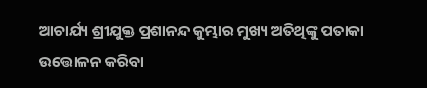ଆଚାର୍ଯ୍ୟ ଶ୍ରୀଯୁକ୍ତ ପ୍ରଶାନନ୍ଦ କୁମ୍ଭାର ମୁଖ୍ୟ ଅତିଥିଙ୍କୁ ପତାକା ଉତ୍ତୋଳନ କରିବା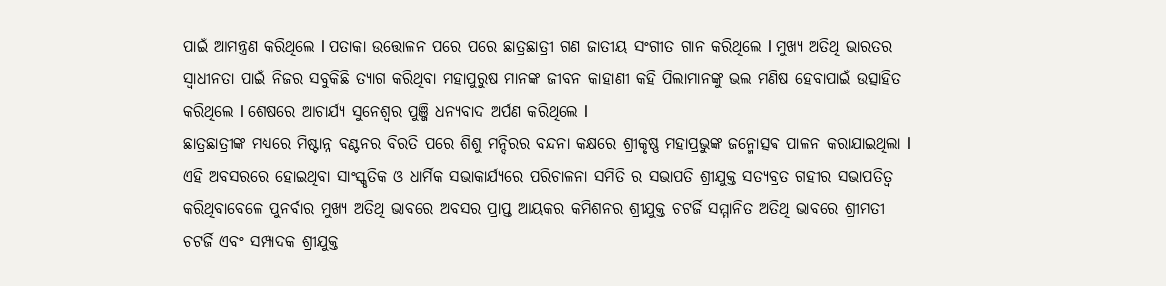ପାଇଁ ଆମନ୍ତ୍ରଣ କରିଥିଲେ l ପତାକା ଉତ୍ତୋଳନ ପରେ ପରେ ଛାତ୍ରଛାତ୍ରୀ ଗଣ ଜାତୀୟ ସଂଗୀତ ଗାନ କରିଥିଲେ l ମୁଖ୍ୟ ଅତିଥି ଭାରତର ସ୍ୱାଧୀନତା ପାଇଁ ନିଜର ସବୁକିଛି ତ୍ୟାଗ କରିଥିବା ମହାପୁରୁଷ ମାନଙ୍କ ଜୀବନ କାହାଣୀ କହି ପିଲାମାନଙ୍କୁ ଭଲ ମଣିଷ ହେବାପାଇଁ ଉତ୍ସାହିତ କରିଥିଲେ l ଶେଷରେ ଆଚାର୍ଯ୍ୟ ସୁନେଶ୍ୱର ପୁଞ୍ଜି ଧନ୍ୟବାଦ ଅର୍ପଣ କରିଥିଲେ l
ଛାତ୍ରଛାତ୍ରୀଙ୍କ ମଧ୍ୟରେ ମିଷ୍ଟାନ୍ନ ବଣ୍ଟନର ବିରତି ପରେ ଶିଶୁ ମନ୍ଦିରର ବନ୍ଦନା କକ୍ଷରେ ଶ୍ରୀକୃଷ୍ଣ ମହାପ୍ରଭୁଙ୍କ ଜନ୍ମୋତ୍ସଵ ପାଳନ କରାଯାଇଥିଲା l ଏହି ଅବସରରେ ହୋଇଥିବା ସାଂସ୍କୃତିକ ଓ ଧାର୍ମିକ ସଭାକାର୍ଯ୍ୟରେ ପରିଚାଳନା ସମିତି ର ସଭାପତି ଶ୍ରୀଯୁକ୍ତ ସତ୍ୟବ୍ରତ ଗହୀର ସଭାପତିତ୍ୱ କରିଥିବାବେଳେ ପୁନର୍ବାର ମୁଖ୍ୟ ଅତିଥି ଭାବରେ ଅବସର ପ୍ରାପ୍ତ ଆୟକର କମିଶନର ଶ୍ରୀଯୁକ୍ତ ଚଟର୍ଜି ସମ୍ମାନିତ ଅତିଥି ଭାବରେ ଶ୍ରୀମତୀ ଚଟର୍ଜି ଏବଂ ସମ୍ପାଦକ ଶ୍ରୀଯୁକ୍ତ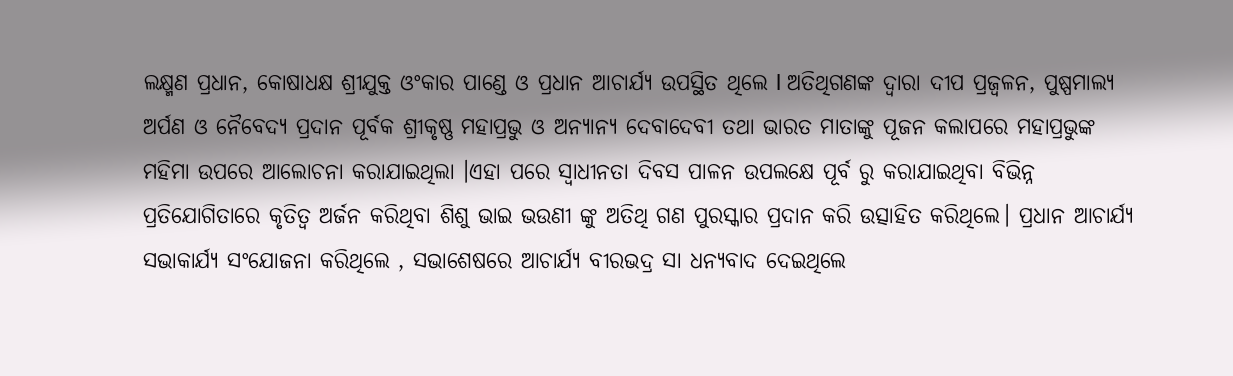ଲକ୍ଷ୍ମଣ ପ୍ରଧାନ, କୋଷାଧକ୍ଷ ଶ୍ରୀଯୁକ୍ତ ଓଂକାର ପାଣ୍ଡେ ଓ ପ୍ରଧାନ ଆଚାର୍ଯ୍ୟ ଉପସ୍ଥିତ ଥିଲେ l ଅତିଥିଗଣଙ୍କ ଦ୍ୱାରା ଦୀପ ପ୍ରଜ୍ବଳନ, ପୁଷ୍ପମାଲ୍ୟ ଅର୍ପଣ ଓ ନୈବେଦ୍ୟ ପ୍ରଦାନ ପୂର୍ବକ ଶ୍ରୀକୃଷ୍ଣ ମହାପ୍ରଭୁ ଓ ଅନ୍ୟାନ୍ୟ ଦେବାଦେବୀ ତଥା ଭାରତ ମାତାଙ୍କୁ ପୂଜନ କଲାପରେ ମହାପ୍ରଭୁଙ୍କ ମହିମା ଉପରେ ଆଲୋଚନା କରାଯାଇଥିଲା ।ଏହା ପରେ ସ୍ୱାଧୀନତା ଦିବସ ପାଳନ ଉପଲକ୍ଷେ ପୂର୍ବ ରୁ କରାଯାଇଥିବା ବିଭିନ୍ନ ପ୍ରତିଯୋଗିତାରେ କୃତିତ୍ୱ ଅର୍ଜନ କରିଥିବା ଶିଶୁ ଭାଇ ଭଉଣୀ ଙ୍କୁ ଅତିଥି ଗଣ ପୁରସ୍କାର ପ୍ରଦାନ କରି ଉତ୍ସାହିତ କରିଥିଲେ। ପ୍ରଧାନ ଆଚାର୍ଯ୍ୟ ସଭାକାର୍ଯ୍ୟ ସଂଯୋଜନା କରିଥିଲେ , ସଭାଶେଷରେ ଆଚାର୍ଯ୍ୟ ବୀରଭଦ୍ର ସା ଧନ୍ୟବାଦ ଦେଇଥିଲେ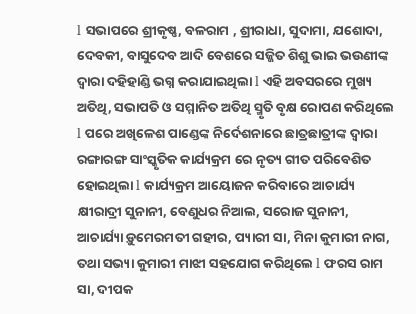l ସଭାପରେ ଶ୍ରୀକୃଷ୍ଣ, ବଳରାମ , ଶ୍ରୀରାଧା, ସୁଦାମା, ଯଶୋଦା, ଦେବକୀ, ବାସୁଦେବ ଆଦି ବେଶରେ ସଜ୍ଜିତ ଶିଶୁ ଭାଇ ଭଉଣୀଙ୍କ ଦ୍ୱାରା ଦହିହାଣ୍ଡି ଭଗ୍ନ କରାଯାଇଥିଲା l ଏହି ଅବସରରେ ମୁଖ୍ୟ ଅତିଥି, ସଭାପତି ଓ ସମ୍ମାନିତ ଅତିଥି ସ୍ମୃତି ବୃକ୍ଷ ରୋପଣ କରିଥିଲେ l ପରେ ଅଖିଳେଶ ପାଣ୍ଡେଙ୍କ ନିର୍ଦେଶନାରେ ଛାତ୍ରଛାତ୍ରୀଙ୍କ ଦ୍ୱାରା ରଙ୍ଗାରଙ୍ଗ ସାଂସ୍କୃତିକ କାର୍ଯ୍ୟକ୍ରମ ରେ ନୃତ୍ୟ ଗୀତ ପରିବେଶିତ ହୋଇଥିଲା l କାର୍ଯ୍ୟକ୍ରମ ଆୟୋଜନ କରିବାରେ ଆଚାର୍ଯ୍ୟ କ୍ଷୀରାଦ୍ରୀ ସୁନାନୀ, ବେଣୁଧର ନିଆଲ, ସରୋଜ ସୁନାନୀ, ଆଚାର୍ଯ୍ୟା ଡ଼ୁମେରମତୀ ଗହୀର, ପ୍ୟାରୀ ସା, ମିନା କୁମାରୀ ନାଗ, ତଥା ସଭ୍ୟା କୁମାରୀ ମାଝୀ ସହଯୋଗ କରିଥିଲେ l ଫରସ ରାମ ସା, ଦୀପକ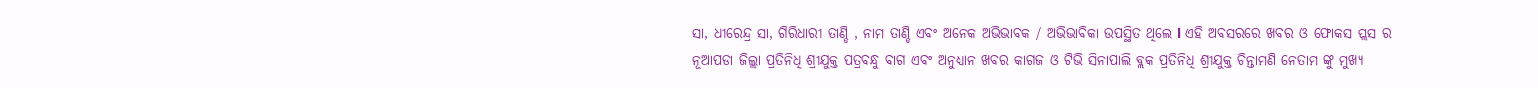ସା, ଧୀରେନ୍ଦ୍ର ସା, ଗିରିଧାରୀ ତାଣ୍ଡି , ନାମ ତାଣ୍ଡି ଏବଂ ଅନେକ ଅଭିଭାବକ / ଅଭିଭାବିକା ଉପସ୍ଥିତ ଥିଲେ l ଏହି ଅବସରରେ ଖବର ଓ ଫୋକସ ପ୍ଲସ ର ନୂଆପଡା ଜିଲ୍ଲା ପ୍ରତିନିଧି ଶ୍ରୀଯୁକ୍ତ ପତ୍ରବନ୍ଧୁ ବାଗ ଏବଂ ଅନୁଧ୍ୟାନ ଖବର କାଗଜ ଓ ଟିଭି ସିନାପାଲି ବ୍ଲକ ପ୍ରତିନିଧି ଶ୍ରୀଯୁକ୍ତ ଚିନ୍ତାମଣି ନେତାମ ଙ୍କୁ ମୁଖ୍ୟ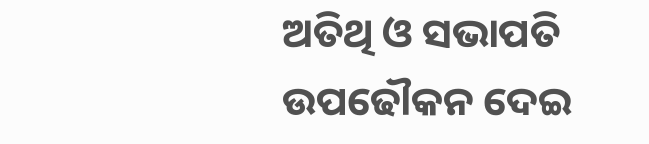ଅତିଥି ଓ ସଭାପତି ଉପଢୌକନ ଦେଇ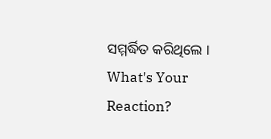ସମ୍ମର୍ଦ୍ଧିତ କରିଥିଲେ ।
What's Your Reaction?